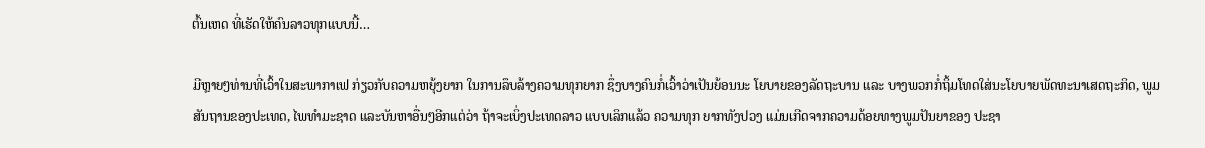ຕົ້ນເຫດ ທີ່ເຮັດໃຫ້ຄົນລາວທຸກແບບນີ້…

ມີຫຼາຍໆທ່ານທີ່ເວົ້າໃນສະພາກາເຟ ກ່ຽວກັບຄວາມຫຍຸ້ງຍາກ ໃນການລຶບລ້າງຄວາມທຸກຍາກ ຊຶ່ງບາງຄົນກໍ່ເວົ້າວ່າເປັນຍ້ອນນະ ໂຍບາຍຂອງລັດຖະບານ ແລະ ບາງພວກກໍ່ຖິ້ມໂທດໃສ່ນະໂຍບາຍພັດທະນາເສດຖະກິດ, ພູມສັນຖານຂອງປະເທດ, ໄພທຳມະຊາດ ແລະບັນຫາອື່ນໆອີກແຕ່ວ່າ ຖ້າຈະເບິ່ງປະເທດລາວ ແບບເລິກແລ້ວ ຄວາມທຸກ ຍາກທັງປວງ ແມ່ນເກີດຈາກຄວາມດ້ອຍທາງພູມປັນຍາຂອງ ປະຊາ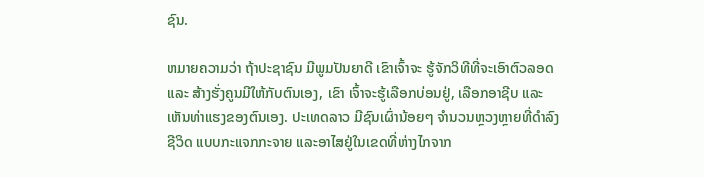ຊົນ.

ຫມາຍຄວາມວ່າ ຖ້າປະຊາຊົນ ມີພູມປັນຍາດີ ເຂົາເຈົ້າຈະ ຮູ້ຈັກວິທີທີ່ຈະເອົາຕົວລອດ ແລະ ສ້າງຮັ່ງຄູນມີໃຫ້ກັບຕົນເອງ, ເຂົາ ເຈົ້າຈະຮູ້ເລືອກບ່ອນຢູ່, ເລືອກອາຊີບ ແລະ ເຫັນທ່າແຮງຂອງຕົນເອງ. ປະເທດລາວ ມີຊົນເຜົ່ານ້ອຍໆ ຈຳນວນຫຼວງຫຼາຍທີ່ດຳລົງຊີວິດ ແບບກະແຈກກະຈາຍ ແລະອາໄສຢູ່ໃນເຂດທີ່ຫ່າງໄກຈາກ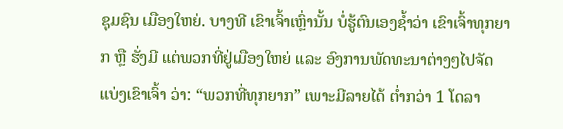ຊຸມຊົນ ເມືອງໃຫຍ່. ບາງທີ ເຂົາເຈົ້າເຫຼົ່ານັ້ນ ບໍ່ຮູ້ຕົນເອງຊ້ຳວ່າ ເຂົາເຈົ້າທຸກຍາກ ຫຼື ຮັ່ງມີ ແຕ່ພວກທີ່ຢູ່ເມືອງໃຫຍ່ ແລະ ອົງການພັດທະນາຕ່າງໆໄປຈັດແບ່ງເຂົາເຈົ້າ ວ່າ: “ພວກທີ່ທຸກຍາກ” ເພາະມີລາຍໄດ້ ຕ່ຳກວ່າ 1 ໂດລາ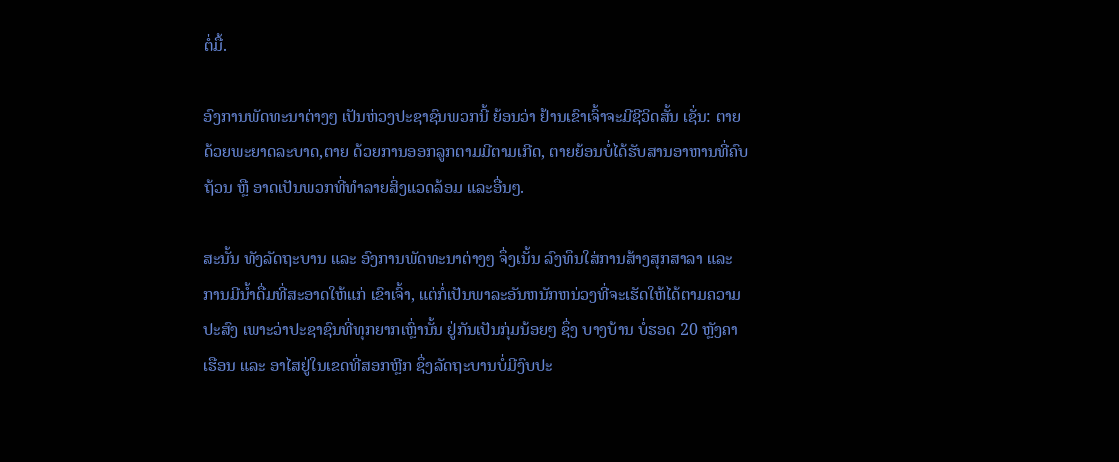ຕໍ່ມື້.

ອົງການພັດທະນາຕ່າງໆ ເປັນຫ່ວງປະຊາຊົນພວກນີ້ ຍ້ອນວ່າ ຢ້ານເຂົາເຈົ້າຈະມີຊີວິດສັ້ນ ເຊັ່ນ: ຕາຍດ້ວຍພະຍາດລະບາດ,ຕາຍ ດ້ວຍການອອກລູກຕາມມີຕາມເກີດ, ຕາຍຍ້ອນບໍ່ໄດ້ຮັບສານອາຫານທີ່ຄົບຖ້ວນ ຫຼື ອາດເປັນພວກທີ່ທຳລາຍສິ່ງແວດລ້ອມ ແລະອື່ນໆ.

ສະນັ້ນ ທັງລັດຖະບານ ແລະ ອົງການພັດທະນາຕ່າງໆ ຈຶ່ງເນັ້ນ ລົງທຶນໃສ່ການສ້າງສຸກສາລາ ແລະ ການມີນ້ຳດື່ມທີ່ສະອາດໃຫ້ແກ່ ເຂົາເຈົ້າ, ແຕ່ກໍ່ເປັນພາລະອັນຫນັກຫນ່ວງທີ່ຈະເຮັດໃຫ້ໄດ້ຕາມຄວາມປະສົງ ເພາະວ່າປະຊາຊົນທີ່ທຸກຍາກເຫຼົ່ານັ້ນ ຢູ່ກັນເປັນກຸ່ມນ້ອຍໆ ຊຶ່ງ ບາງບ້ານ ບໍ່ຮອດ 20 ຫຼັງຄາເຮືອນ ແລະ ອາໄສຢູ່ໃນເຂດທີ່ສອກຫຼີກ ຊຶ່ງລັດຖະບານບໍ່ມີງົບປະ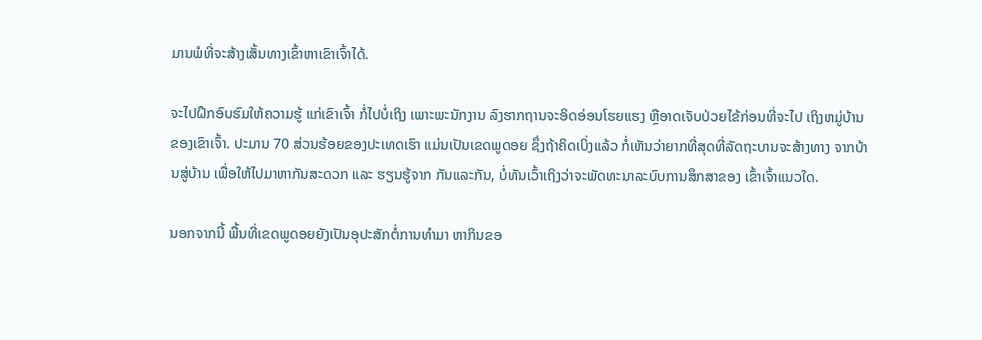ມານພໍທີ່ຈະສ້າງເສັ້ນທາງເຂົ້າຫາເຂົາເຈົ້າໄດ້.

ຈະໄປຝຶກອົບຮົມໃຫ້ຄວາມຮູ້ ແກ່ເຂົາເຈົ້າ ກໍ່ໄປບໍ່ເຖິງ ເພາະພະນັກງານ ລົງຮາກຖານຈະອິດອ່ອນໂຮຍແຮງ ຫຼືອາດເຈັບປ່ວຍໄຂ້ກ່ອນທີ່ຈະໄປ ເຖິງຫມູ່ບ້ານຂອງເຂົາເຈົ້າ. ປະມານ 70 ສ່ວນຮ້ອຍຂອງປະເທດເຮົາ ແມ່ນເປັນເຂດພູດອຍ ຊຶ່ງຖ້າຄິດເບິ່ງແລ້ວ ກໍ່ເຫັນວ່າຍາກທີ່ສຸດທີ່ລັດຖະບານຈະສ້າງທາງ ຈາກບ້ານສູ່ບ້ານ ເພື່ອໃຫ້ໄປມາຫາກັນສະດວກ ແລະ ຮຽນຮູ້ຈາກ ກັນແລະກັນ, ບໍ່ທັນເວົ້າເຖິງວ່າຈະພັດທະນາລະບົບການສຶກສາຂອງ ເຂົ້າເຈົ້າແນວໃດ.

ນອກຈາກນີ້ ພື້ນທີ່ເຂດພູດອຍຍັງເປັນອຸປະສັກຕໍ່ການທຳມາ ຫາກິນຂອ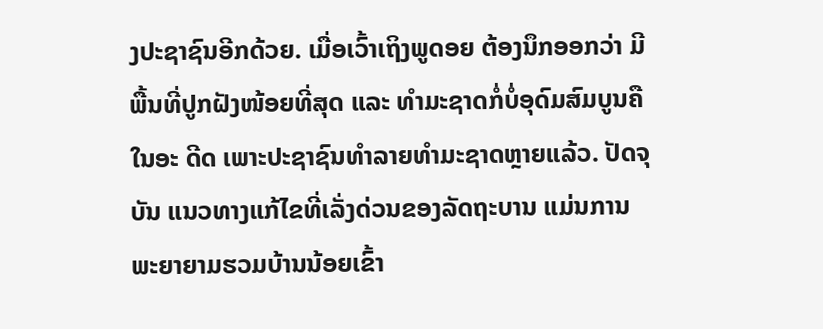ງປະຊາຊົນອີກດ້ວຍ. ເມື່ອເວົ້າເຖິງພູດອຍ ຕ້ອງນຶກອອກວ່າ ມີພື້ນທີ່ປູກຝັງໜ້ອຍທີ່ສຸດ ແລະ ທຳມະຊາດກໍ່ບໍ່ອຸດົມສົມບູນຄືໃນອະ ດີດ ເພາະປະຊາຊົນທຳລາຍທຳມະຊາດຫຼາຍແລ້ວ. ປັດຈຸບັນ ແນວທາງແກ້ໄຂທີ່ເລັ່ງດ່ວນຂອງລັດຖະບານ ແມ່ນການພະຍາຍາມຮວມບ້ານນ້ອຍເຂົ້າ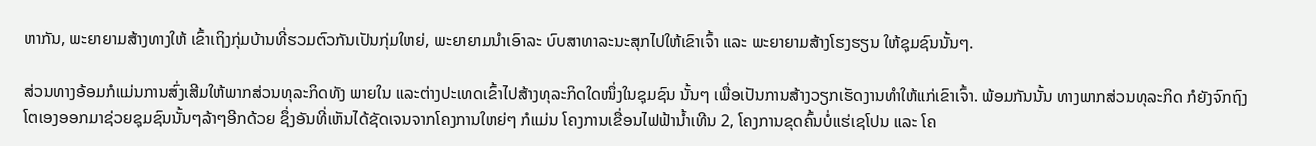ຫາກັນ, ພະຍາຍາມສ້າງທາງໃຫ້ ເຂົ້າເຖິງກຸ່ມບ້ານທີ່ຮວມຕົວກັນເປັນກຸ່ມໃຫຍ່, ພະຍາຍາມນຳເອົາລະ ບົບສາທາລະນະສຸກໄປໃຫ້ເຂົາເຈົ້າ ແລະ ພະຍາຍາມສ້າງໂຮງຮຽນ ໃຫ້ຊຸມຊົນນັ້ນໆ.

ສ່ວນທາງອ້ອມກໍແມ່ນການສົ່ງເສີມໃຫ້ພາກສ່ວນທຸລະກິດທັງ ພາຍໃນ ແລະຕ່າງປະເທດເຂົ້າໄປສ້າງທຸລະກິດໃດໜຶ່ງໃນຊຸມຊົນ ນັ້ນໆ ເພື່ອເປັນການສ້າງວຽກເຮັດງານທຳໃຫ້ແກ່ເຂົາເຈົ້າ. ພ້ອມກັນນັ້ນ ທາງພາກສ່ວນທຸລະກິດ ກໍຍັງຈົກຖົງໂຕເອງອອກມາຊ່ວຍຊຸມຊົນນັ້ນໆລ້າໆອີກດ້ວຍ ຊຶ່ງອັນທີ່ເຫັນໄດ້ຊັດເຈນຈາກໂຄງການໃຫຍ່ໆ ກໍແມ່ນ ໂຄງການເຂື່ອນໄຟຟ້ານ້ຳເທີນ 2, ໂຄງການຂຸດຄົ້ນບໍ່ແຮ່ເຊໂປນ ແລະ ໂຄ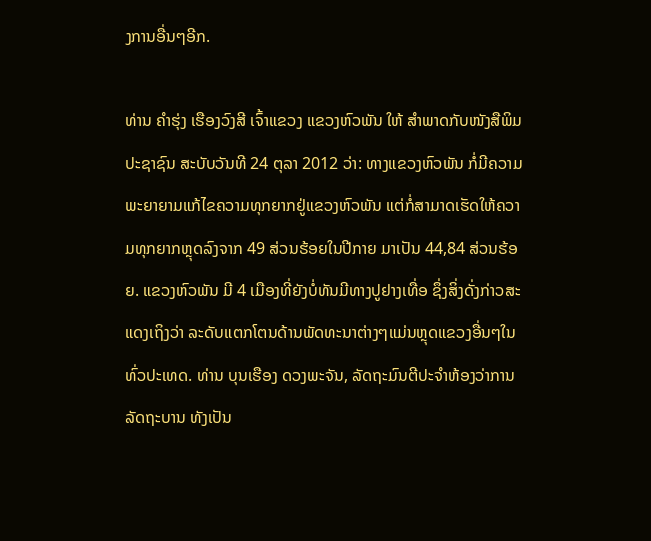ງການອື່ນໆອີກ.

ທ່ານ ຄຳຮຸ່ງ ເຮືອງວົງສີ ເຈົ້າແຂວງ ແຂວງຫົວພັນ ໃຫ້ ສຳພາດກັບໜັງສືພິມ ປະຊາຊົນ ສະບັບວັນທີ 24 ຕຸລາ 2012 ວ່າ: ທາງແຂວງຫົວພັນ ກໍ່ມີຄວາມພະຍາຍາມແກ້ໄຂຄວາມທຸກຍາກຢູ່ແຂວງຫົວພັນ ແຕ່ກໍ່ສາມາດເຮັດໃຫ້ຄວາມທຸກຍາກຫຼຸດລົງຈາກ 49 ສ່ວນຮ້ອຍໃນປີກາຍ ມາເປັນ 44,84 ສ່ວນຮ້ອຍ. ແຂວງຫົວພັນ ມີ 4 ເມືອງທີ່ຍັງບໍ່ທັນມີທາງປູຢາງເທື່ອ ຊຶ່ງສິ່ງດັ່ງກ່າວສະແດງເຖິງວ່າ ລະດັບແຕກໂຕນດ້ານພັດທະນາຕ່າງໆແມ່ນຫຼຸດແຂວງອື່ນໆໃນທົ່ວປະເທດ. ທ່ານ ບຸນເຮືອງ ດວງພະຈັນ, ລັດຖະມົນຕີປະຈຳຫ້ອງວ່າການ ລັດຖະບານ ທັງເປັນ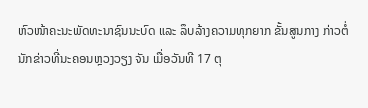ຫົວໜ້າຄະນະພັດທະນາຊົນນະບົດ ແລະ ລຶບລ້າງຄວາມທຸກຍາກ ຂັ້ນສູນກາງ ກ່າວຕໍ່ນັກຂ່າວທີ່ນະຄອນຫຼວງວຽງ ຈັນ ເມື່ອວັນທີ 17 ຕຸ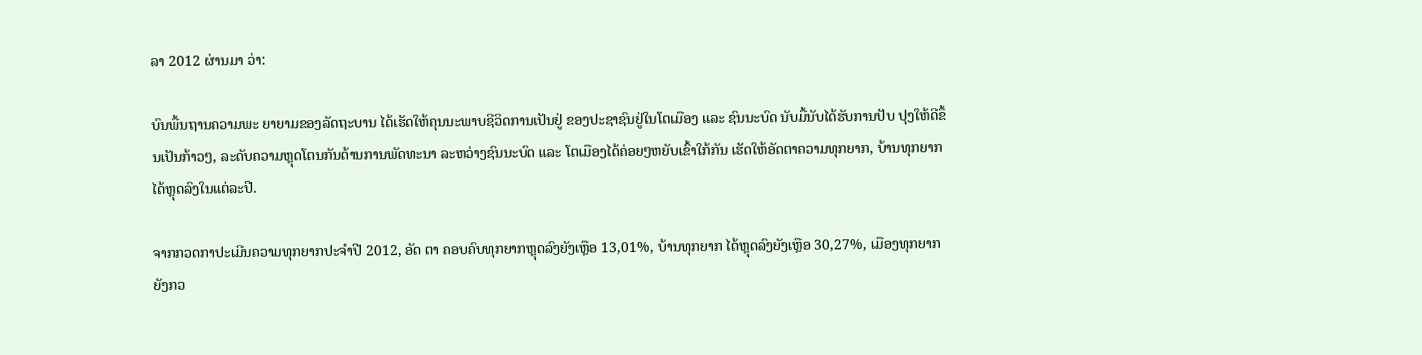ລາ 2012 ຜ່ານມາ ວ່າ:

ບົນພື້ນຖານຄວາມພະ ຍາຍາມຂອງລັດຖະບານ ໄດ້ເຮັດໃຫ້ຄຸນນະພາບຊີວິດການເປັນຢູ່ ຂອງປະຊາຊົນຢູ່ໃນໂຕເມືອງ ແລະ ຊົນນະບົດ ນັບມື້ນັບໄດ້ຮັບການປັບ ປຸງໃຫ້ດີຂຶ້ນເປັນກ້າວໆ, ລະດັບຄວາມຫຼຸດໂຕນກັນດ້ານການພັດທະນາ ລະຫວ່າງຊົນນະບົດ ແລະ ໂຕເມືອງໄດ້ຄ່ອຍໆຫຍັບເຂົ້າໃກ້ກັນ ເຮັດໃຫ້ອັດຕາຄວາມທຸກຍາກ, ບ້ານທຸກຍາກ ໄດ້ຫຼຸດລົງໃນແຕ່ລະປີ.

ຈາກກວດກາປະເມີນຄວາມທຸກຍາກປະຈຳປີ 2012, ອັດ ຕາ ຄອບຄົບທຸກຍາກຫຼຸດລົງຍັງເຫຼືອ 13,01%, ບ້ານທຸກຍາກ ໄດ້ຫຼຸດລົງຍັງເຫຼືອ 30,27%, ເມືອງທຸກຍາກຍັງກວ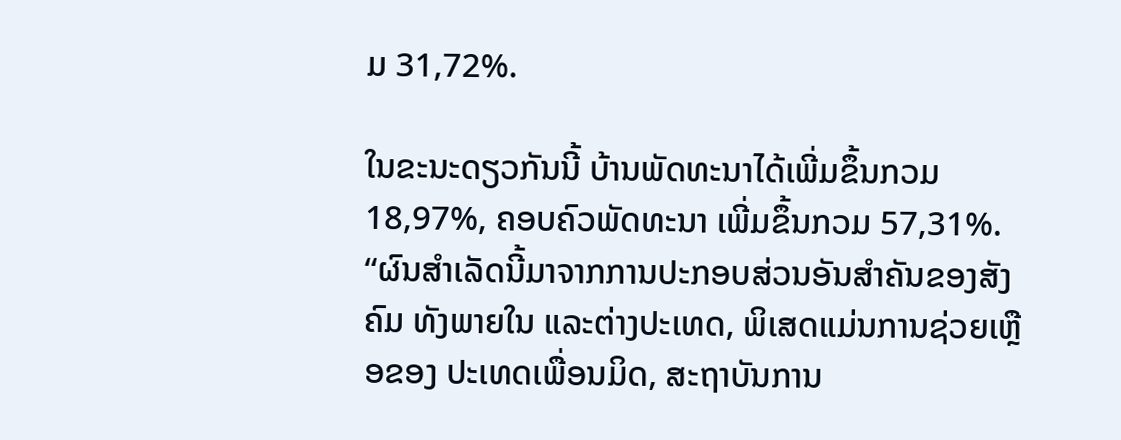ມ 31,72%.

ໃນຂະນະດຽວກັນນີ້ ບ້ານພັດທະນາໄດ້ເພີ່ມຂຶ້ນກວມ 18,97%, ຄອບຄົວພັດທະນາ ເພີ່ມຂຶ້ນກວມ 57,31%. “ຜົນສຳເລັດນີ້ມາຈາກການປະກອບສ່ວນອັນສຳຄັນຂອງສັງຄົມ ທັງພາຍໃນ ແລະຕ່າງປະເທດ, ພິເສດແມ່ນການຊ່ວຍເຫຼືອຂອງ ປະເທດເພື່ອນມິດ, ສະຖາບັນການ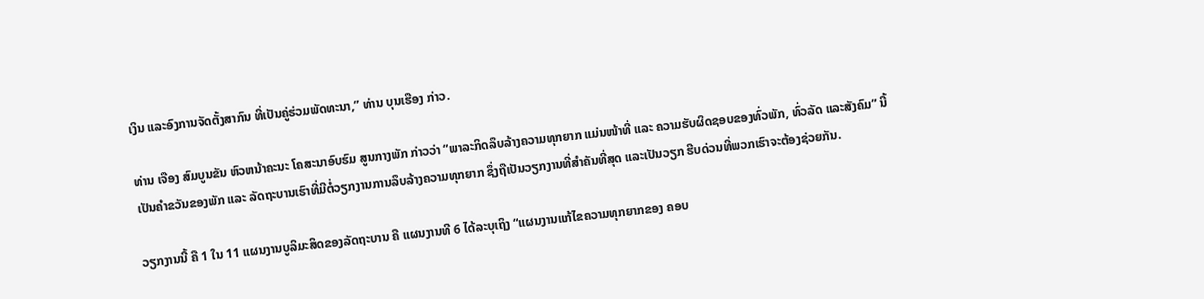ເງິນ ແລະອົງການຈັດຕັ້ງສາກົນ ທີ່ເປັນຄູ່ຮ່ວມພັດທະນາ,” ທ່ານ ບຸນເຮືອງ ກ່າວ.

ທ່ານ ເຈືອງ ສົມບູນຂັນ ຫົວຫນ້າຄະນະ ໂຄສະນາອົບຮົມ ສູນກາງພັກ ກ່າວວ່າ “ພາລະກິດລຶບລ້າງຄວາມທຸກຍາກ ແມ່ນໜ້າທີ່ ແລະ ຄວາມຮັບຜິດຊອບຂອງທົ່ວພັກ, ທົ່ວລັດ ແລະສັງຄົມ” ນີ້ເປັນຄຳຂວັນຂອງພັກ ແລະ ລັດຖະບານເຮົາທີ່ມີຕໍ່ວຽກງານການລຶບລ້າງຄວາມທຸກຍາກ ຊຶ່ງຖືເປັນວຽກງານທີ່ສຳຄັນທີ່ສຸດ ແລະເປັນວຽກ ຮີບດ່ວນທີ່ພວກເຮົາຈະຕ້ອງຊ່ວຍກັນ.

ວຽກງານນີ້ ຄື 1 ໃນ 11 ແຜນງານບູລິມະສິດຂອງລັດຖະບານ ຄື ແຜນງານທີ 6 ໄດ້ລະບຸເຖິງ “ແຜນງານແກ້ໄຂຄວາມທຸກຍາກຂອງ ຄອບ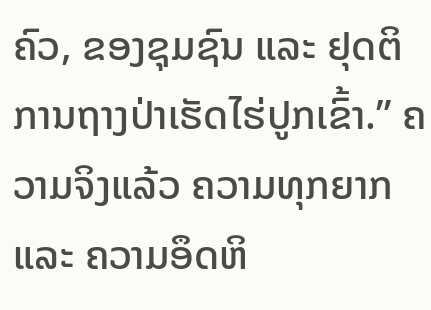ຄົວ, ຂອງຊຸມຊົນ ແລະ ຢຸດຕິການຖາງປ່າເຮັດໄຮ່ປູກເຂົ້າ.” ຄວາມຈິງແລ້ວ ຄວາມທຸກຍາກ ແລະ ຄວາມອຶດຫິ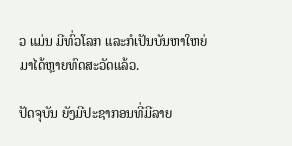ວ ແມ່ນ ມີທົ່ວໂລກ ແລະກໍເປັນບັນຫາໃຫຍ່ມາໄດ້ຫຼາຍທົດສະວັດແລ້ວ.

ປັດຈຸບັນ ຍັງມີປະຊາກອນທີ່ມີລາຍ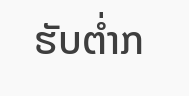ຮັບຕ່ຳກ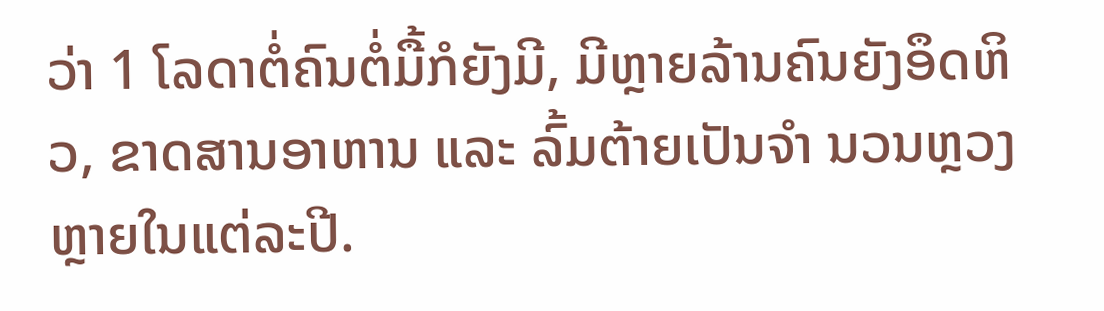ວ່າ 1 ໂລດາຕໍ່ຄົນຕໍ່ມື້ກໍຍັງມີ, ມີຫຼາຍລ້ານຄົນຍັງອຶດຫິວ, ຂາດສານອາຫານ ແລະ ລົ້ມຕ້າຍເປັນຈຳ ນວນຫຼວງຫຼາຍໃນແຕ່ລະປີ.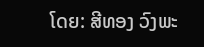ໂດຍ: ສີທອງ ວົງພະ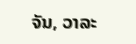ຈັນ, ວາລະ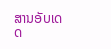ສານອັບເດດ